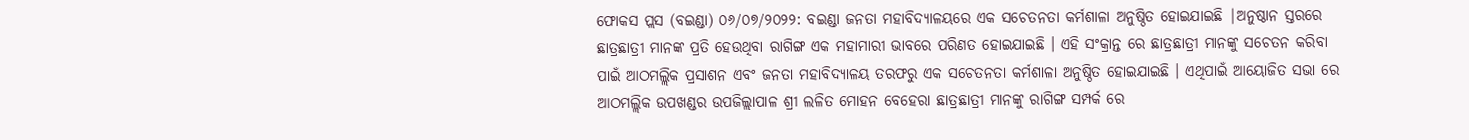ଫୋକସ ପ୍ଲସ (ବଇଣ୍ଡା) ୦୬/୦୭/୨୦୨୨: ବଇଣ୍ଡା ଜନତା ମହାବିଦ୍ୟାଳୟରେ ଏକ ସଚେତନତା କର୍ମଶାଳା ଅନୁଷ୍ଠିତ ହୋଇଯାଇଛି |ଅନୁଷ୍ଠାନ ସ୍ତରରେ ଛାତ୍ରଛାତ୍ରୀ ମାନଙ୍କ ପ୍ରତି ହେଉଥିବା ରାଗିଙ୍ଗ ଏକ ମହାମାରୀ ଭାବରେ ପରିଣତ ହୋଇଯାଇଛି । ଏହି ସଂକ୍ରାନ୍ତ ରେ ଛାତ୍ରଛାତ୍ରୀ ମାନଙ୍କୁ ସଚେତନ କରିବା ପାଇଁ ଆଠମଲ୍ଲିକ ପ୍ରସାଶନ ଏବଂ ଜନତା ମହାବିଦ୍ୟାଳୟ ତରଫରୁ ଏକ ସଚେତନତା କର୍ମଶାଳା ଅନୁଷ୍ଠିତ ହୋଇଯାଇଛି । ଏଥିପାଇଁ ଆୟୋଜିତ ସଭା ରେ ଆଠମଲ୍ଲିକ ଉପଖଣ୍ଡର ଉପଜିଲ୍ଲାପାଳ ଶ୍ରୀ ଲଳିତ ମୋହନ ବେହେରା ଛାତ୍ରଛାତ୍ରୀ ମାନଙ୍କୁ ରାଗିଙ୍ଗ ସମ୍ପର୍କ ରେ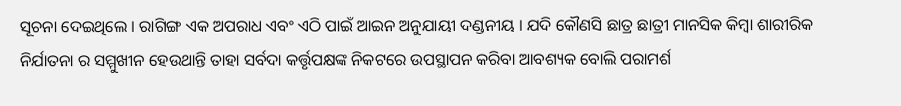ସୂଚନା ଦେଇଥିଲେ । ରାଗିଙ୍ଗ ଏକ ଅପରାଧ ଏବଂ ଏଠି ପାଇଁ ଆଇନ ଅନୁଯାୟୀ ଦଣ୍ଡନୀୟ । ଯଦି କୌଣସି ଛାତ୍ର ଛାତ୍ରୀ ମାନସିକ କିମ୍ବା ଶାରୀରିକ ନିର୍ଯାତନା ର ସମ୍ମୁଖୀନ ହେଉଥାନ୍ତି ତାହା ସର୍ବଦା କର୍ତ୍ତୃପକ୍ଷଙ୍କ ନିକଟରେ ଉପସ୍ଥାପନ କରିବା ଆବଶ୍ୟକ ବୋଲି ପରାମର୍ଶ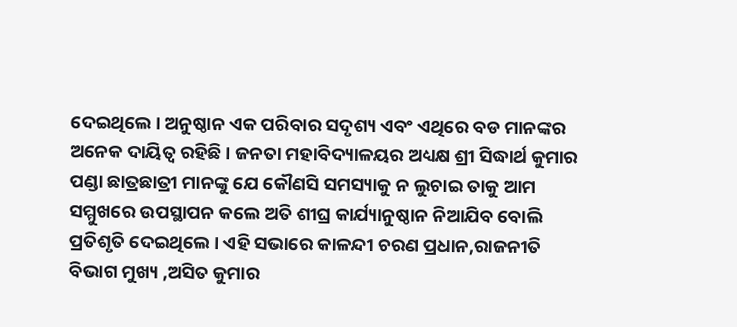ଦେଇଥିଲେ । ଅନୁଷ୍ଠାନ ଏକ ପରିବାର ସଦୃଶ୍ୟ ଏବଂ ଏଥିରେ ବଡ ମାନଙ୍କର ଅନେକ ଦାୟିତ୍ୱ ରହିଛି । ଜନତା ମହାବିଦ୍ୟାଳୟର ଅଧ୍ୟକ୍ଷ ଶ୍ରୀ ସିଦ୍ଧାର୍ଥ କୁମାର ପଣ୍ଡା ଛାତ୍ରଛାତ୍ରୀ ମାନଙ୍କୁ ଯେ କୌଣସି ସମସ୍ୟାକୁ ନ ଲୁଚାଇ ତାକୁ ଆମ ସମ୍ମୁଖରେ ଉପସ୍ଥାପନ କଲେ ଅତି ଶୀଘ୍ର କାର୍ଯ୍ୟାନୁଷ୍ଠାନ ନିଆଯିବ ବୋଲି ପ୍ରତିଶୃତି ଦେଇଥିଲେ । ଏହି ସଭାରେ କାଳନ୍ଦୀ ଚରଣ ପ୍ରଧାନ,ରାଜନୀତି ବିଭାଗ ମୁଖ୍ୟ ,ଅସିତ କୁମାର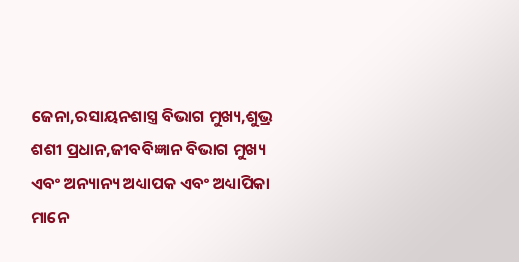ଜେନା,ରସାୟନଶାସ୍ତ୍ର ବିଭାଗ ମୁଖ୍ୟ,ଶୁଭ୍ର ଶଶୀ ପ୍ରଧାନ,ଜୀବବିଜ୍ଞାନ ବିଭାଗ ମୁଖ୍ୟ ଏବଂ ଅନ୍ୟାନ୍ୟ ଅଧ୍ୟାପକ ଏବଂ ଅଧ୍ୟାପିକା ମାନେ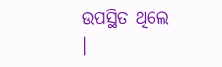ଉପସ୍ଥିତ ଥିଲେ ।